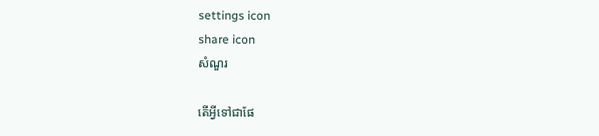settings icon
share icon
សំណួរ

តើអ្វីទៅជាផែ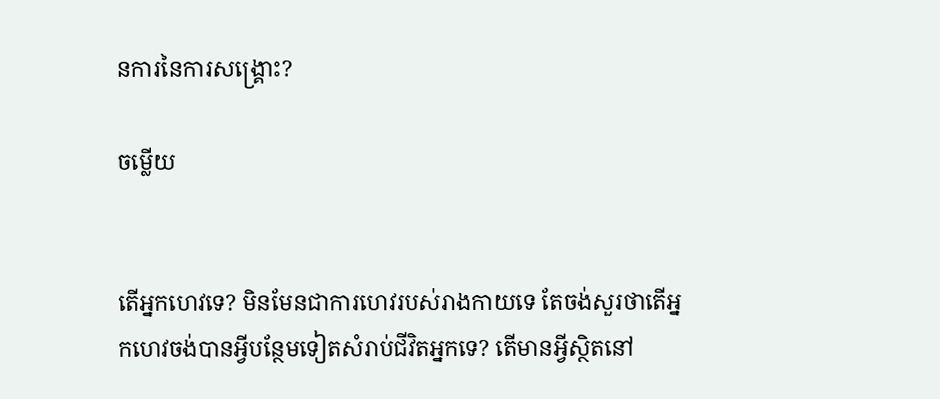នការនៃការសង្គ្រោះ?

ចម្លើយ


តើអ្នកហេវទេ? មិនមែនជាការហេវរបស់រាងកាយទេ តែចង់សួរថាតើអ្នកហេវចង់បានអ្វីបន្ថែមទៀតសំរាប់ជីវិតអ្នកទេ? តើមានអ្វីស្ថិតនៅ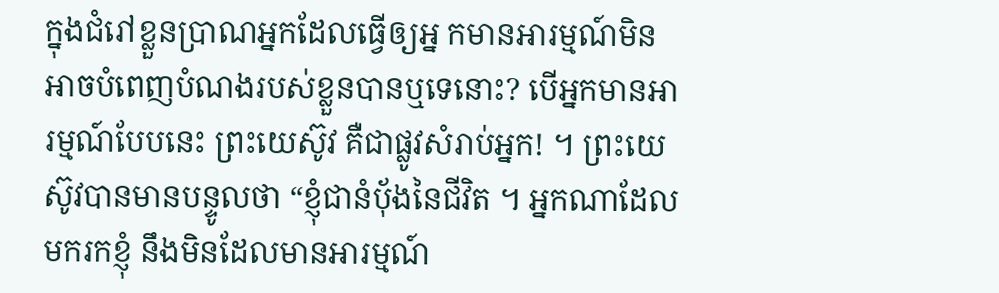ក្នុងជំរៅខ្លួនប្រាណអ្នកដែលធ្វើឲ្យអ្ន កមានអារម្មណ៍មិនអាចបំពេញបំណងរបស់ខ្លួនបានឬទេនោះ? បើអ្នកមានអារម្មណ៍បែបនេះ ព្រះយេស៊ូវ គឺជាផ្លូវសំរាប់អ្នក! ។ ព្រះយេស៊ូវបានមានបន្ទូលថា “ខ្ញុំជានំបុ័ងនៃជីវិត ។ អ្នកណាដែលមករកខ្ញុំ នឹងមិនដែលមានអារម្មណ៍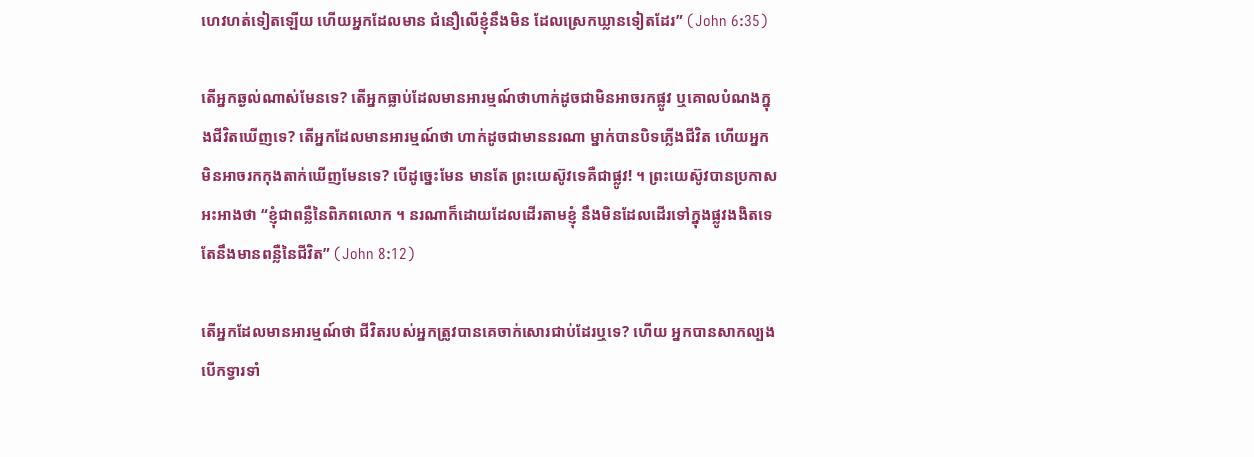ហេវហត់ទៀតឡើយ ហើយអ្នកដែលមាន ជំនឿលើខ្ញុំនឹងមិន ដែលស្រេកឃ្លានទៀតដែរ” (John 6:35)

តើអ្នកឆ្ងល់ណាស់មែនទេ? តើអ្នកធ្លាប់ដែលមានអារម្មណ៍ថាហាក់ដូចជាមិនអាចរកផ្លូវ ឬគោលបំណងក្នុងជីវិតឃើញទេ? តើអ្នកដែលមានអារម្មណ៍ថា ហាក់ដូចជាមាននរណា ម្នាក់បានបិទភ្លើងជីវិត ហើយអ្នកមិនអាចរកកុងតាក់ឃើញមែនទេ? បើដូច្នេះមែន មានតែ ព្រះយេស៊ូវទេគឺជាផ្លូវ! ។ ព្រះយេស៊ូវបានប្រកាសអះអាងថា “ខ្ញុំជាពន្លឺនៃពិភពលោក ។ នរណាក៏ដោយដែលដើរតាមខ្ញុំ នឹងមិនដែលដើរទៅក្នុងផ្លូវងងិតទេ តែនឹងមានពន្លឺនៃជីវិត” (John 8:12)

តើអ្នកដែលមានអារម្មណ៍ថា ជីវិតរបស់អ្នកត្រូវបានគេចាក់សោរជាប់ដែរឬទេ? ហើយ អ្នកបានសាកល្បងបើកទ្វារទាំ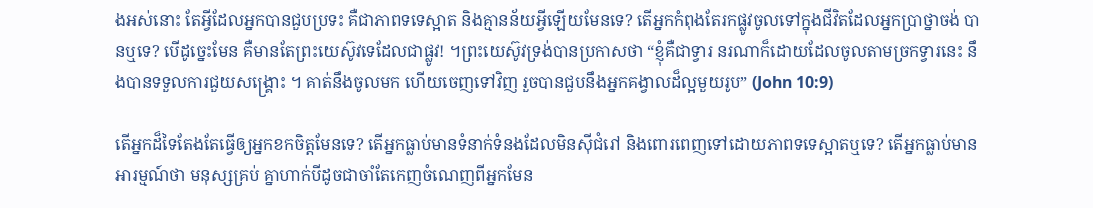ងអស់នោះ តែអ្វីដែលអ្នកបានជួបប្រទះ គឺជាភាពទទេស្អាត និងគ្មានន័យអ្វីឡើយមែនទេ? តើអ្នកកំពុងតែរកផ្លូវចូលទៅក្នុងជីវិតដែលអ្នកប្រាថ្នាចង់ បានឬទេ? បើដូច្នេះមែន គឺមានតែព្រះយេស៊ូវទេដែលជាផ្លូវ! ។ព្រះយេស៊ូវទ្រង់បានប្រកាសថា “ខ្ញុំគឺជាទ្វារ នរណាក៏ដោយដែលចូលតាមច្រកទ្វារនេះ នឹងបានទទួលការជួយសង្គ្រោះ ។ គាត់នឹងចូលមក ហើយចេញទៅវិញ រួចបានជួបនឹងអ្នកគង្វាលដ៏ល្អមួយរូប” (John 10:9)

តើអ្នកដ៏ទៃតែងតែធ្វើឲ្យអ្នកខកចិត្តមែនទេ? តើអ្នកធ្លាប់មានទំនាក់ទំនងដែលមិនស៊ីជំរៅ និងពោរពេញទៅដោយភាពទទេស្អាតឬទេ? តើអ្នកធ្លាប់មានអារម្មណ៍ថា មនុស្សគ្រប់ គ្នាហាក់បីដូចជាចាំតែកេញចំណេញពីអ្នកមែន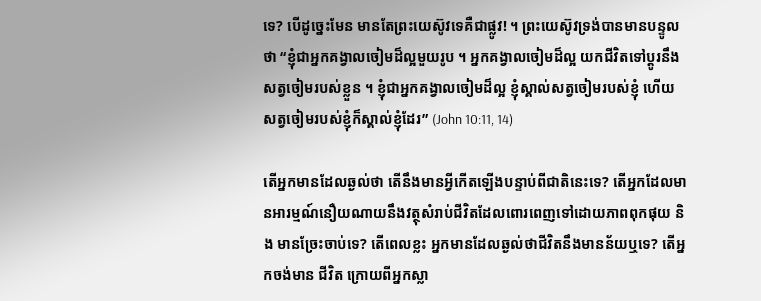ទេ? បើដូច្នេះមែន មានតែព្រះយេស៊ូវទេគឺជាផ្លូវ! ។ ព្រះយេស៊ូវទ្រង់បានមានបន្ទូលថា “ខ្ញុំជាអ្នកគង្វាលចៀមដ៏ល្អមួយរូប ។ អ្នកគង្វាលចៀមដ៏ល្អ យកជីវិតទៅប្តូរនឹងសត្វចៀមរបស់ខ្លួន ។ ខ្ញុំជាអ្នកគង្វាលចៀមដ៏ល្អ ខ្ញុំស្គាល់សត្វចៀមរបស់ខ្ញុំ ហើយសត្វចៀមរបស់ខ្ញុំក៏ស្គាល់ខ្ញុំដែរ” (John 10:11, 14)

តើអ្នកមានដែលឆ្ងល់ថា តើនឹងមានអ្វីកើតឡើងបន្ទាប់ពីជាតិនេះទេ? តើអ្នកដែលមានអារម្មណ៍នឿយណាយនឹងវត្ថុសំរាប់ជីវិតដែលពោរពេញទៅដោយភាពពុកផុយ និង មានច្រែះចាប់ទេ? តើពេលខ្លះ អ្នកមានដែលឆ្ងល់ថាជីវិតនឹងមានន័យឬទេ? តើអ្នកចង់មាន ជីវិត ក្រោយពីអ្នកស្លា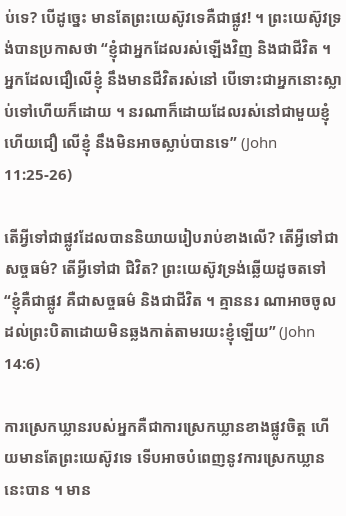ប់ទេ? បើដូច្នេះ មានតែព្រះយេស៊ូវទេគឺជាផ្លូវ! ។ ព្រះយេស៊ូវទ្រង់បានប្រកាសថា “ខ្ញុំជាអ្នកដែលរស់ឡើងវិញ និងជាជីវិត ។ អ្នកដែលជឿលើខ្ញុំ នឹងមានជីវិតរស់នៅ បើទោះជាអ្នកនោះស្លាប់ទៅហើយក៏ដោយ ។ នរណាក៏ដោយដែលរស់នៅជាមួយខ្ញុំ ហើយជឿ លើខ្ញុំ នឹងមិនអាចស្លាប់បានទេ” (John 11:25-26)

តើអ្វីទៅជាផ្លូវដែលបាននិយាយរៀបរាប់ខាងលើ? តើអ្វីទៅជាសច្ចធម៌? តើអ្វីទៅជា ជិវិត? ព្រះយេស៊ូវទ្រង់ឆ្លើយដូចតទៅ “ខ្ញុំគឺជាផ្លូវ គឺជាសច្ចធម៌ និងជាជីវិត ។ គ្មាននរ ណាអាចចូលដល់ព្រះបិតាដោយមិនឆ្លងកាត់តាមរយះខ្ញុំឡើយ” (John 14:6)

ការស្រេកឃ្លានរបស់អ្នកគឺជាការស្រេកឃ្លានខាងផ្លូវចិត្ត ហើយមានតែព្រះយេស៊ូវទេ ទើបអាចបំពេញនូវការស្រេកឃ្លាននេះបាន ។ មាន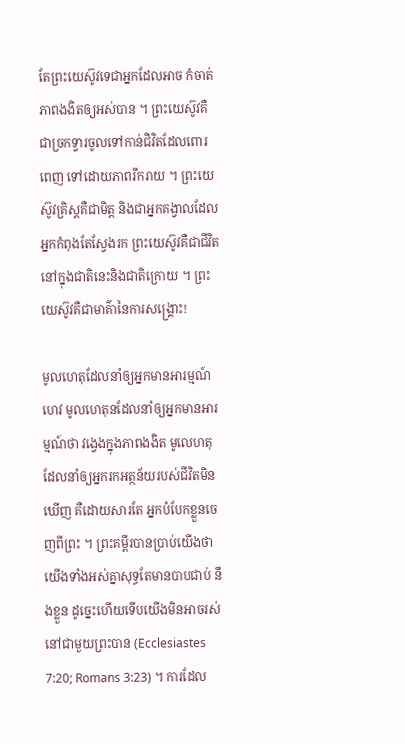តែព្រះយេស៊ូវទេជាអ្នកដែលអាច កំចាត់ភាពងងិតឲ្យអស់បាន ។ ព្រះយេស៊ូវគឺជាច្រកទ្វារចូលទៅកាន់ជិវិតដែលពោរពេញ ទៅដោយភាពរីករាយ ។ ព្រះយេស៊ូវគ្រិស្តគឺជាមិត្ត និងជាអ្នកគង្វាលដែលអ្នកកំពុងតែស្វែងរក ព្រះយេស៊ូវគឺជាជីវិត នៅក្នុងជាតិនេះនិងជាតិក្រោយ ។ ព្រះយេស៊ូវគឺជាមាគ៌ានៃការសង្គ្រោះ!

មូលហេតុដែលនាំឲ្យអ្នកមានអារម្មណ៍ហេវ មូលហេតុនដែលនាំឲ្យអ្នកមានអារម្មណ៍ថា វង្វេងក្នុងភាពងងិត មូលេហតុដែលនាំឲ្យអ្នករកអត្ថន័យរបស់ជីវិតមិនឃើញ គឺដោយសារតែ អ្នកបំបែកខ្លួនចេញពីព្រះ ។ ព្រះគម្ពីរបានប្រាប់យើងថា យើងទាំងអស់គ្នាសុទ្ធតែមានបាបជាប់ នឹងខ្លួន ដូច្នេះហើយទើបយើងមិនអាចរស់នៅជាមួយព្រះបាន (Ecclesiastes 7:20; Romans 3:23) ។ ការដែល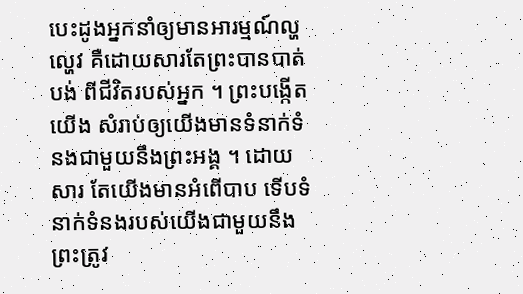បេះដូងអ្នកនាំឲ្យមានអារម្មណ៍ល្ហល្ហេវ គឺដោយសារតែព្រះបានបាត់បង់ ពីជីវិតរបស់អ្នក ។ ព្រះបង្កើតយើង សំរាប់ឲ្យយើងមានទំនាក់ទំនងជាមួយនឹងព្រះអង្គ ។ ដោយសារ តែយើងមានអំពើបាប ទើបទំនាក់ទំនងរបស់យើងជាមួយនឹងព្រះត្រូវ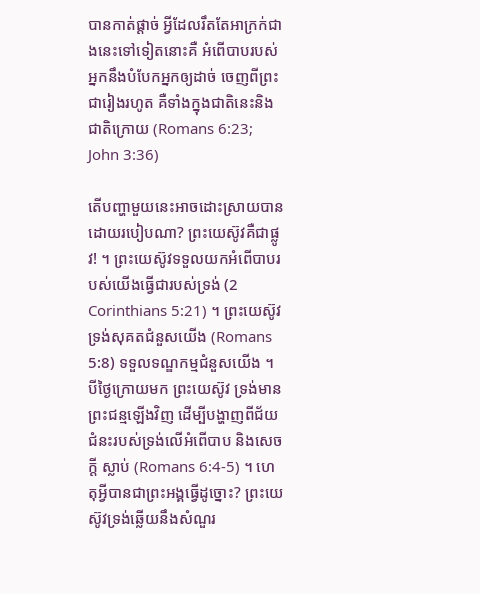បានកាត់ផ្តាច់ អ្វីដែលរឹតតែអាក្រក់ជាងនេះទៅទៀតនោះគឺ អំពើបាបរបស់អ្នកនឹងបំបែកអ្នកឲ្យដាច់ ចេញពីព្រះជារៀងរហូត គឺទាំងក្នុងជាតិនេះនិងជាតិក្រោយ (Romans 6:23; John 3:36)

តើបញ្ហាមួយនេះអាចដោះស្រាយបានដោយរបៀបណា? ព្រះយេស៊ូវគឺជាផ្លូវ! ។ ព្រះយេស៊ូវទទួលយកអំពើបាបរបស់យើងធ្វើជារបស់ទ្រង់ (2 Corinthians 5:21) ។ ព្រះយេស៊ូវទ្រង់សុគតជំនួសយើង (Romans 5:8) ទទួលទណ្ឌកម្មជំនួសយើង ។ បីថ្ងៃក្រោយមក ព្រះយេស៊ូវ ទ្រង់មានព្រះជន្មឡើងវិញ ដើម្បីបង្ហាញពីជ័យជំនះរបស់ទ្រង់លើអំពើបាប និងសេចក្តី ស្លាប់ (Romans 6:4-5) ។ ហេតុអ្វីបានជាព្រះអង្គធ្វើដូច្នោះ? ព្រះយេស៊ូវទ្រង់ឆ្លើយនឹងសំណួរ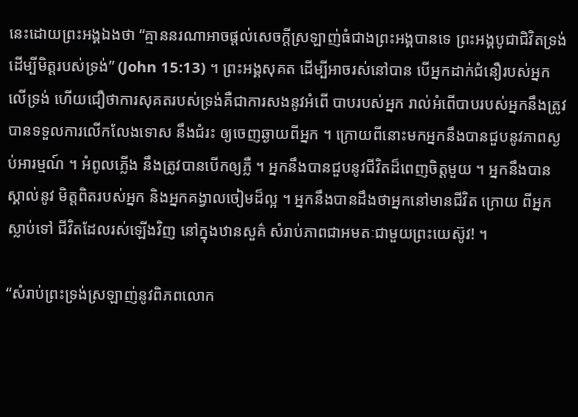នេះដោយព្រះអង្គឯងថា “គ្មាននរណាអាចផ្តល់សេចក្តីស្រឡាញ់ធំជាងព្រះអង្គបានទេ ព្រះអង្គបូជាជិវិតទ្រង់ដើម្បីមិត្តរបស់ទ្រង់” (John 15:13) ។ ព្រះអង្គសុគត ដើម្បីអាចរស់នៅបាន បើអ្នកដាក់ជំនឿរបស់អ្នកលើទ្រង់ ហើយជឿថាការសុគតរបស់ទ្រង់គឺជាការសងនូវអំពើ បាបរបស់អ្នក រាល់អំពើបាបរបស់អ្នកនឹងត្រូវបានទទួលការលើកលែងទោស នឹងជំរះ ឲ្យចេញឆ្ងាយពីអ្នក ។ ក្រោយពីនោះមកអ្នកនឹងបានជួបនូវភាពស្ងប់អារម្មណ៍ ។ អំពូលភ្លើង នឹងត្រូវបានបើកឲ្យភ្លឺ ។ អ្នកនឹងបានជួបនូវជីវិតដ៏ពេញចិត្តមួយ ។ អ្នកនឹងបានស្គាល់នូវ មិត្តពិតរបស់អ្នក និងអ្នកគង្វាលចៀមដ៏ល្អ ។ អ្នកនឹងបានដឹងថាអ្នកនៅមានជីវិត ក្រោយ ពីអ្នកស្លាប់ទៅ ជីវិតដែលរស់ឡើងវិញ នៅក្នុងឋានសួគ៌ សំរាប់ភាពជាអមតៈជាមួយព្រះយេស៊ូវ! ។

“សំរាប់ព្រះទ្រង់ស្រឡាញ់នូវពិភពលោក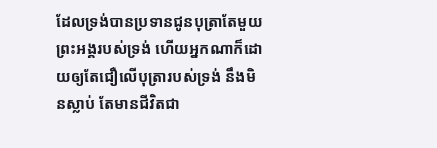ដែលទ្រង់បានប្រទានជូនបុត្រាតែមួយព្រះអង្គរបស់ទ្រង់ ហើយអ្នកណាក៏ដោយឲ្យតែជឿលើបុត្រារបស់ទ្រង់ នឹងមិនស្លាប់ តែមានជីវិតជា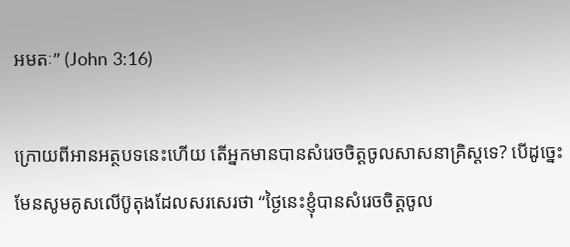អមតៈ” (John 3:16)

ក្រោយពីអានអត្ថបទនេះហើយ តើអ្នកមានបានសំរេចចិត្តចូលសាសនាគ្រិស្តទេ? បើដូច្នេះមែនសូមគូសលើប៊ូតុងដែលសរសេរថា “ថ្ងៃនេះខ្ញុំបានសំរេចចិត្តចូល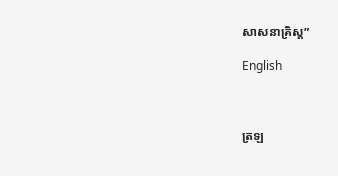សាសនាគ្រិស្ត”

English



ត្រឡ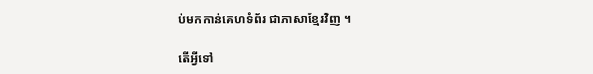ប់មកកាន់គេហទំព័រ ជាភាសាខ្មែរវិញ ។

តើអ្វីទៅ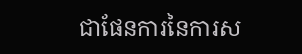ជាផែនការនៃការស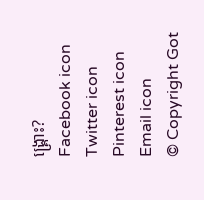ង្គ្រោះ?
Facebook icon Twitter icon Pinterest icon Email icon
© Copyright Got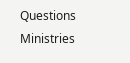Questions Ministries